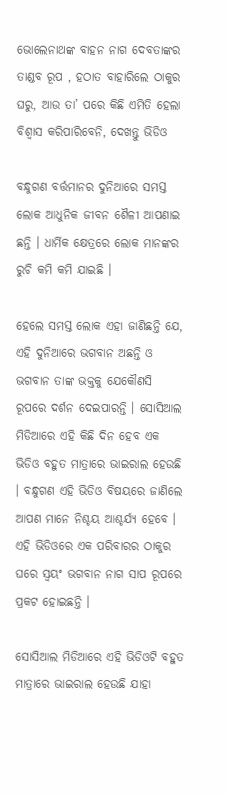ଭୋଲେନାଥଙ୍କ ବାହନ ନାଗ ଦେବତାଙ୍କର ତାଣ୍ଡବ ରୂପ , ହଠାତ ବାହାରିଲେ ଠାକୁର ଘରୁ, ଆଉ ତା’ ପରେ କିଛି ଏମିତି ହେଲା ବିଶ୍ଵାସ କରିପାରିବେନି, ଦେଖନ୍ତୁ ଭିଡିଓ

ବନ୍ଧୁଗଣ ବର୍ତ୍ତମାନର ଦୁନିଆରେ ସମସ୍ତ ଲୋକ ଆଧୁନିକ ଜୀବନ ଶୈଳୀ ଆପଣାଇ ଛନ୍ତି । ଧାର୍ମିକ କ୍ଷେତ୍ରରେ ଲୋକ ମାନଙ୍କର ରୁଚି କମି କମି ଯାଇଛି ।

ହେଲେ ସମସ୍ତ ଲୋକ ଏହା ଜାଣିଛନ୍ତି ଯେ, ଏହି ଦୁନିଆରେ ଭଗବାନ ଅଛନ୍ତି ଓ ଭଗବାନ ତାଙ୍କ ଭକ୍ତକୁ ଯେକୌଣସି ରୂପରେ ଦର୍ଶନ ଦେଇପାରନ୍ତି । ସୋସିଆଲ ମିଡିଆରେ ଏହି କିଛି ଦିନ ହେବ ଏକ ଭିଡିଓ ବହୁତ ମାତ୍ରାରେ ଭାଇରାଲ ହେଉଛି । ବନ୍ଧୁଗଣ ଏହି ଭିଡିଓ ବିଷୟରେ ଜାଣିଲେ ଆପଣ ମାନେ ନିଶ୍ଚୟ ଆଶ୍ଚର୍ଯ୍ୟ ହେବେ । ଏହି ଭିଡିଓରେ ଏକ ପରିବାରର ଠାକୁର ଘରେ ସ୍ଵୟଂ ଭଗବାନ ନାଗ ସାପ ରୂପରେ ପ୍ରକଟ ହୋଇଛନ୍ତି ।

ସୋସିଆଲ ମିଡିଆରେ ଏହି ଭିଡିଓଟି ବହୁତ ମାତ୍ରାରେ ଭାଇରାଲ ହେଉଛି ଯାହା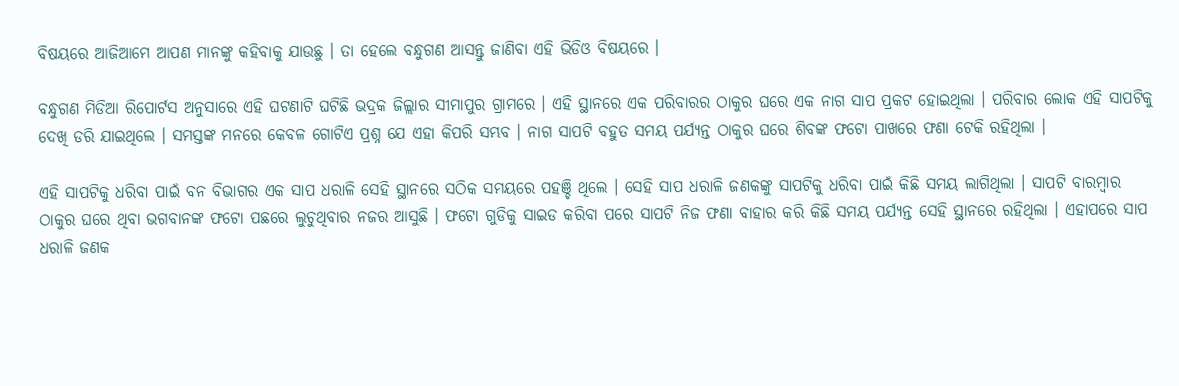ବିଷୟରେ ଆଜିଆମେ ଆପଣ ମାନଙ୍କୁ କହିବାକୁ ଯାଉଛୁ । ତା ହେଲେ ବନ୍ଧୁଗଣ ଆସନ୍ତୁ ଜାଣିବା ଏହି ଭିଡିଓ ବିଷୟରେ ।

ବନ୍ଧୁଗଣ ମିଡିଆ ରିପୋର୍ଟସ ଅନୁସାରେ ଏହି ଘଟଣାଟି ଘଟିଛି ଭଦ୍ରକ ଜିଲ୍ଲାର ସୀମାପୁର ଗ୍ରାମରେ । ଏହି ସ୍ଥାନରେ ଏକ ପରିବାରର ଠାକୁର ଘରେ ଏକ ନାଗ ସାପ ପ୍ରକଟ ହୋଇଥିଲା । ପରିବାର ଲୋକ ଏହି ସାପଟିକୁ ଦେଖି ଡରି ଯାଇଥିଲେ । ସମସ୍ତଙ୍କ ମନରେ କେବଳ ଗୋଟିଏ ପ୍ରଶ୍ନ ଯେ ଏହା କିପରି ସମ୍ଭବ । ନାଗ ସାପଟି ବହୁତ ସମୟ ପର୍ଯ୍ୟନ୍ତ ଠାକୁର ଘରେ ଶିବଙ୍କ ଫଟୋ ପାଖରେ ଫଣା ଟେକି ରହିଥିଲା ।

ଏହି ସାପଟିକୁ ଧରିବା ପାଇଁ ବନ ବିଭାଗର ଏକ ସାପ ଧରାଳି ସେହି ସ୍ଥାନରେ ସଠିକ ସମୟରେ ପହଞ୍ଚି ଥିଲେ । ସେହି ସାପ ଧରାଳି ଜଣକଙ୍କୁ ସାପଟିକୁ ଧରିବା ପାଇଁ କିଛି ସମୟ ଲାଗିଥିଲା । ସାପଟି ବାରମ୍ବାର ଠାକୁର ଘରେ ଥିବା ଭଗବାନଙ୍କ ଫଟୋ ପଛରେ ଲୁଚୁଥିବାର ନଜର ଆସୁଛି । ଫଟୋ ଗୁଡିକୁ ସାଇଡ କରିବା ପରେ ସାପଟି ନିଜ ଫଣା ବାହାର କରି କିଛି ସମୟ ପର୍ଯ୍ୟନ୍ତ ସେହି ସ୍ଥାନରେ ରହିଥିଲା । ଏହାପରେ ସାପ ଧରାଳି ଜଣକ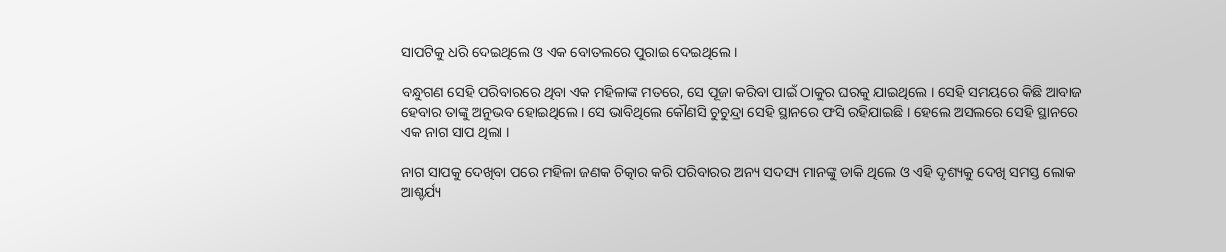ସାପଟିକୁ ଧରି ଦେଇଥିଲେ ଓ ଏକ ବୋତଲରେ ପୁରାଇ ଦେଇଥିଲେ ।

ବନ୍ଧୁଗଣ ସେହି ପରିବାରରେ ଥିବା ଏକ ମହିଳାଙ୍କ ମତରେ, ସେ ପୂଜା କରିବା ପାଇଁ ଠାକୁର ଘରକୁ ଯାଇଥିଲେ । ସେହି ସମୟରେ କିଛି ଆବାଜ ହେବାର ତାଙ୍କୁ ଅନୁଭବ ହୋଇଥିଲେ । ସେ ଭାବିଥିଲେ କୌଣସି ଚୁଚୁନ୍ଦ୍ରା ସେହି ସ୍ଥାନରେ ଫସି ରହିଯାଇଛି । ହେଲେ ଅସଲରେ ସେହି ସ୍ଥାନରେ ଏକ ନାଗ ସାପ ଥିଲା ।

ନାଗ ସାପକୁ ଦେଖିବା ପରେ ମହିଳା ଜଣକ ଚିତ୍କାର କରି ପରିବାରର ଅନ୍ୟ ସଦସ୍ୟ ମାନଙ୍କୁ ଡାକି ଥିଲେ ଓ ଏହି ଦୃଶ୍ୟକୁ ଦେଖି ସମସ୍ତ ଲୋକ ଆଶ୍ଚର୍ଯ୍ୟ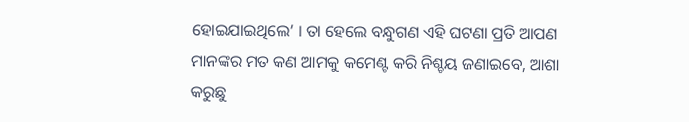ହୋଇଯାଇଥିଲେ’ । ତା ହେଲେ ବନ୍ଧୁଗଣ ଏହି ଘଟଣା ପ୍ରତି ଆପଣ ମାନଙ୍କର ମତ କଣ ଆମକୁ କମେଣ୍ଟ କରି ନିଶ୍ଚୟ ଜଣାଇବେ, ଆଶା କରୁଛୁ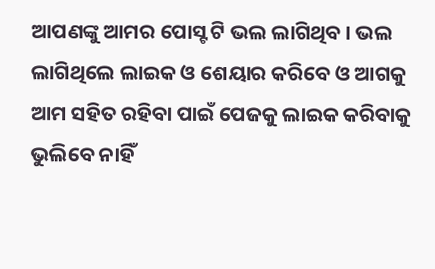ଆପଣଙ୍କୁ ଆମର ପୋସ୍ଟ ଟି ଭଲ ଲାଗିଥିବ । ଭଲ ଲାଗିଥିଲେ ଲାଇକ ଓ ଶେୟାର କରିବେ ଓ ଆଗକୁ ଆମ ସହିତ ରହିବା ପାଇଁ ପେଜକୁ ଲାଇକ କରିବାକୁ ଭୁଲିବେ ନାହିଁ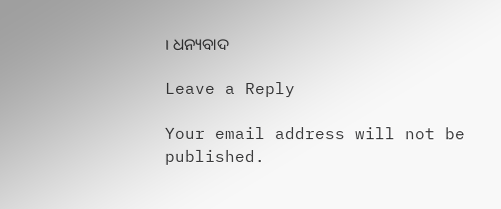। ଧନ୍ୟବାଦ

Leave a Reply

Your email address will not be published.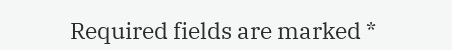Required fields are marked *